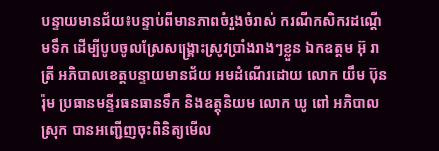បន្ទាយមានជ័យ៖បន្ទាប់ពីមានភាពចំរួងចំរាស់ ករណីកសិករដណ្ដើមទឹក ដើម្បីបូបចូលស្រែសង្គ្រោះស្រូវប្រាំងរាងៗខ្លួន ឯកឧត្តម អ៊ុ រាត្រី អភិបាលខេត្តបន្ទាយមានជ័យ អមដំណើរដោយ លោក យឹម ប៊ុនរ៉ុម ប្រធានមន្ទីរធនធានទឹក និងឧត្តុនិយម លោក ឃូ ពៅ អភិបាលស្រុក បានអញ្ជើញចុះពិនិត្យមើល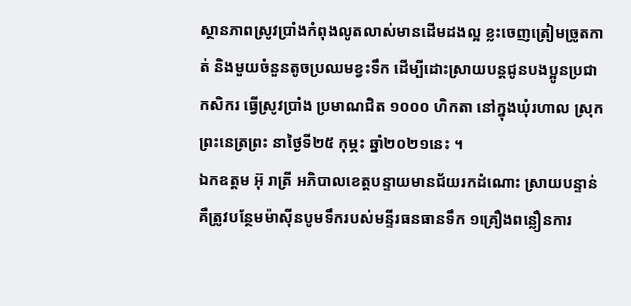ស្ថានភាពស្រូវប្រាំងកំពុងលូតលាស់មានដើមដងល្អ ខ្លះចេញត្រៀមច្រូតកាត់ និងមួយចំនួនតូចប្រឈមខ្វះទឹក ដើម្បីដោះស្រាយបន្តជូនបងប្អូនប្រជាកសិករ ធ្វើស្រូវប្រាំង ប្រមាណជិត ១០០០ ហិកតា នៅក្នុងឃុំរហាល ស្រុកព្រះនេត្រព្រះ នាថ្ងៃទី២៥ កុម្ភះ ឆ្នាំ២០២១នេះ ។
ឯកឧត្តម អ៊ុ រាត្រី អភិបាលខេត្តបន្ទាយមានជ័យរកដំណោះ ស្រាយបន្ទាន់ គឺត្រូវបន្ថែមម៉ាស៊ីនបូមទឹករបស់មន្ទីរធនធានទឹក ១គ្រឿងពន្លឿនការ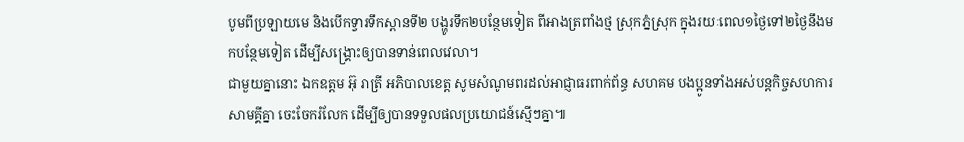បូមពីប្រឡាយមេ និងបើកទ្វារទឹកស្ពានទី២ បង្ហូរទឹក២បន្ថែមទៀត ពីអាងត្រពាំងថ្ម ស្រុកភ្នំស្រុក ក្នុងរយៈពេល១ថ្ងៃទៅ២ថ្ងៃនឹងមកបន្ថែមទៀត ដើម្បីសង្គ្រោះឲ្យបានទាន់ពេលវេលា។
ជាមួយគ្នានោះ ឯកឧត្តម អ៊ុ រាត្រី អភិបាលខេត្ត សូមសំណូមពរដល់អាជ្ញាធរពាក់ព័ន្ធ សហគម បងប្អូនទាំងអស់បន្តកិច្ចសហការ សាមគ្គីគ្នា ចេះចែករំលែក ដើម្បីឲ្យបានទទួលផលប្រយោជន៍ស្មើៗគ្នា៕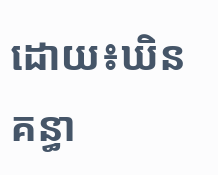ដោយ៖ឃិន គន្ធា